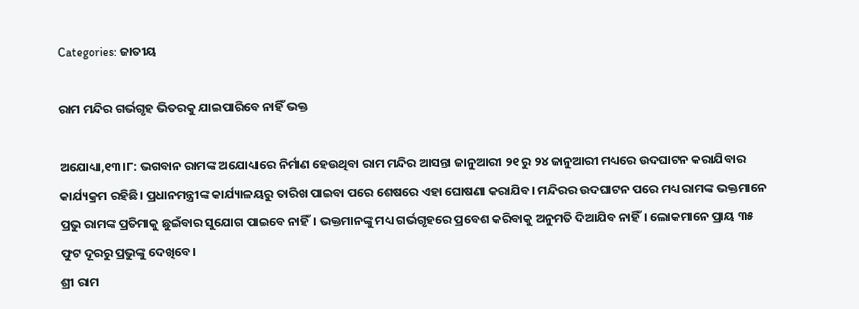Categories: ଜାତୀୟ

ରାମ ମନ୍ଦିର ଗର୍ଭଗୃହ ଭିତରକୁ ଯାଇପାରିବେ ନାହିଁ ଭକ୍ତ

ଅଯୋଧ୍ୟା,୧୩।୮: ଭଗବାନ ରାମଙ୍କ ଅଯୋଧ୍ୟାରେ ନିର୍ମାଣ ହେଉଥିବା ରାମ ମନ୍ଦିର ଆସନ୍ତା ଜାନୁଆରୀ ୨୧ ରୁ ୨୪ ଜାନୁଆରୀ ମଧ୍ୟରେ ଉଦଘାଟନ କରାଯିବାର କାର୍ଯ୍ୟକ୍ରମ ରହିଛି। ପ୍ରଧାନମନ୍ତ୍ରୀଙ୍କ କାର୍ଯ୍ୟାଳୟରୁ ତାରିଖ ପାଇବା ପରେ ଶେଷରେ ଏହା ଘୋଷଣା କରାଯିବ। ମନ୍ଦିରର ଉଦଘାଟନ ପରେ ମଧ୍ୟ ରାମଙ୍କ ଭକ୍ତମାନେ ପ୍ରଭୁ ରାମଙ୍କ ପ୍ରତିମାକୁ ଛୁଇଁବାର ସୁଯୋଗ ପାଇବେ ନାହିଁ। ଭକ୍ତମାନଙ୍କୁ ମଧ୍ୟ ଗର୍ଭଗୃହରେ ପ୍ରବେଶ କରିବାକୁ ଅନୁମତି ଦିଆଯିବ ନାହିଁ। ଲୋକମାନେ ପ୍ରାୟ ୩୫ ଫୁଟ ଦୂରରୁ ପ୍ରଭୁଙ୍କୁ ଦେଖିବେ।
ଶ୍ରୀ ରାମ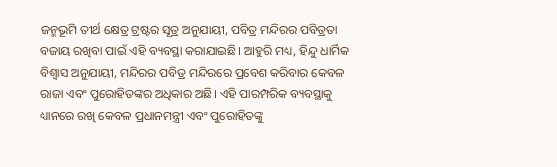ଜନ୍ମଭୂମି ତୀର୍ଥ କ୍ଷେତ୍ର ଟ୍ରଷ୍ଟର ସୂତ୍ର ଅନୁଯାୟୀ, ପବିତ୍ର ମନ୍ଦିରର ପବିତ୍ରତା ବଜାୟ ରଖିବା ପାଇଁ ଏହି ବ୍ୟବସ୍ଥା କରାଯାଇଛି। ଆହୁରି ମଧ୍ୟ, ହିନ୍ଦୁ ଧାର୍ମିକ ବିଶ୍ୱାସ ଅନୁଯାୟୀ, ମନ୍ଦିରର ପବିତ୍ର ମନ୍ଦିରରେ ପ୍ରବେଶ କରିବାର କେବଳ ରାଜା ଏବଂ ପୁରୋହିତଙ୍କର ଅଧିକାର ଅଛି। ଏହି ପାରମ୍ପରିକ ବ୍ୟବସ୍ଥାକୁ ଧ୍ୟାନରେ ରଖି କେବଳ ପ୍ରଧାନମନ୍ତ୍ରୀ ଏବଂ ପୁରୋହିତଙ୍କୁ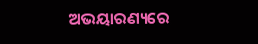ଅଭୟାରଣ୍ୟରେ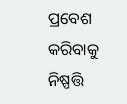ପ୍ରବେଶ କରିବାକୁ ନିଷ୍ପତ୍ତି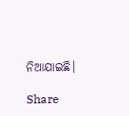ନିଆଯାଇଛି।

Share